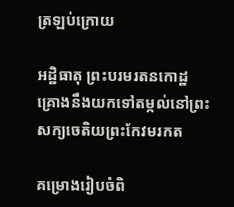ត្រឡប់ក្រោយ

អដ្ឋិធាតុ ព្រះបរមរតនកោដ្ឋ គ្រោងនឹងយកទៅតម្កល់នៅព្រះសក្យចេតិយព្រះកែវមរកត

គម្រោងរៀបចំពិ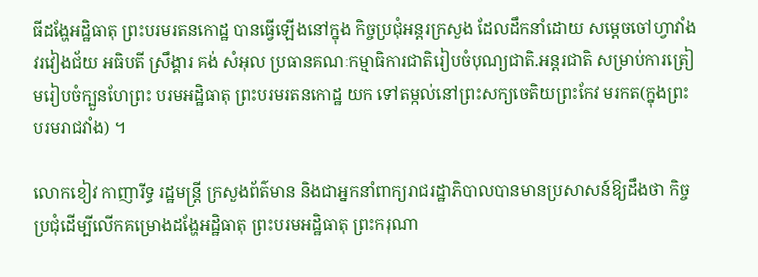ធីដង្ហែអដ្ឋិធាតុ ព្រះបរមរតនកោដ្ឋ បានធ្វើឡើងនៅក្នុង កិច្ចប្រជុំអន្ដរក្រសួង ដែលដឹកនាំដោយ សម្ដេចចៅហ្វាវាំង វរវៀងជ័យ អធិបតី ស្រឹង្គារ គង់ សំអុល ប្រធានគណៈកម្មាធិការជាតិរៀបចំបុណ្យជាតិ.អន្ដរជាតិ សម្រាប់ការត្រៀមរៀបចំក្បួនហែព្រះ បរមអដ្ឋិធាតុ ព្រះបរមរតនកោដ្ឋ យក ទៅតម្កល់នៅព្រះសក្យចេតិយព្រះកែវ មរកត(ក្នុងព្រះបរមរាជវាំង) ។

លោកខៀវ កាញារីទ្ធ រដ្ឋមន្ដ្រី ក្រសួងព័ត៌មាន និងជាអ្នកនាំពាក្យរាជរដ្ឋាភិបាលបានមានប្រសាសន៍ឱ្យដឹងថា កិច្ចប្រជុំដើម្បីលើកគម្រោងដង្ហែអដ្ឋិធាតុ ព្រះបរមអដ្ឋិធាតុ ព្រះករុណា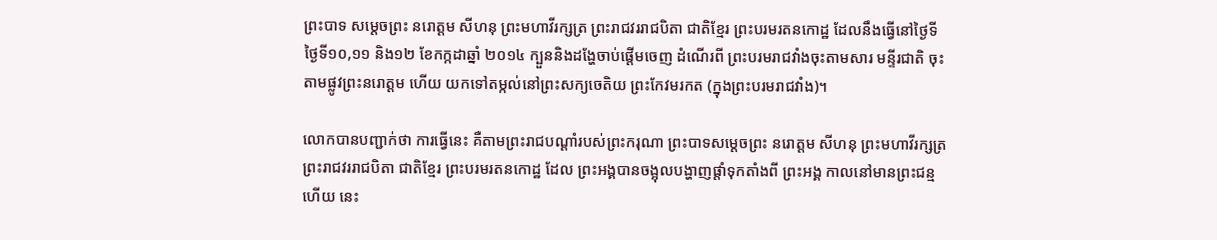ព្រះបាទ សម្ដេចព្រះ នរោត្ដម សីហនុ ព្រះមហាវីរក្សត្រ ព្រះរាជវររាជបិតា ជាតិខ្មែរ ព្រះបរមរតនកោដ្ឋ ដែលនឹងធ្វើនៅថ្ងៃទី ថ្ងៃទី១០,១១ និង១២ ខែកក្កដាឆ្នាំ ២០១៤ ក្បួននិងដង្ហែចាប់ផ្ដើមចេញ ដំណើរពី ព្រះបរមរាជវាំងចុះតាមសារ មន្ទីរជាតិ ចុះតាមផ្លូវព្រះនរោត្ដម ហើយ យកទៅតម្កល់នៅព្រះសក្យចេតិយ ព្រះកែវមរកត (ក្នុងព្រះបរមរាជវាំង)។

លោកបានបញ្ជាក់ថា ការធ្វើនេះ គឺតាមព្រះរាជបណ្ដាំរបស់ព្រះករុណា ព្រះបាទសម្ដេចព្រះ នរោត្ដម សីហនុ ព្រះមហាវីរក្សត្រ ព្រះរាជវររាជបិតា ជាតិខ្មែរ ព្រះបរមរតនកោដ្ឋ ដែល ព្រះអង្គបានចង្អុលបង្ហាញផ្ដាំទុកតាំងពី ព្រះអង្គ កាលនៅមានព្រះជន្ម ហើយ នេះ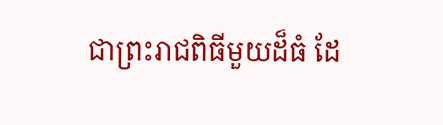ជាព្រះរាជពិធីមួយដ៏ធំ ដែ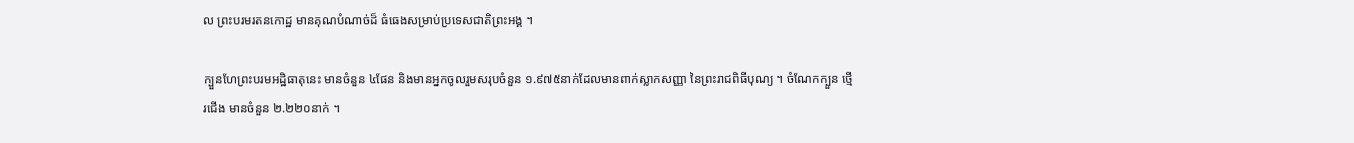ល ព្រះបរមរតនកោដ្ឋ មានគុណបំណាច់ដ៏ ធំធេងសម្រាប់ប្រទេសជាតិព្រះអង្គ ។

ក្បួនហែព្រះបរមអដ្ឋិធាតុនេះ មានចំនួន ៤ផែន និងមានអ្នកចូលរួមសរុបចំនួន ១.៩៧៥នាក់ដែលមានពាក់ស្លាកសញ្ញា នៃព្រះរាជពិធីបុណ្យ ។ ចំណែកក្បួន ថ្មើរជើង មានចំនួន ២.២២០នាក់ ។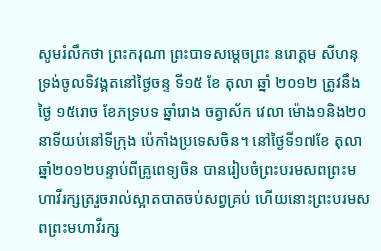សូមរំលឹកថា ព្រះករុណា ព្រះបាទសម្ដេចព្រះ នរោត្ដម សីហនុ ទ្រង់ចូលទិវង្គតនៅថ្ងៃចន្ទ ទី១៥ ខែ តុលា ឆ្នាំ ២០១២ ត្រូវនឹងថ្ងៃ ១៥រោច ខែភទ្របទ ឆ្នាំរោង ចត្វាស័ក វេលា ម៉ោង១និង២០នាទីយប់នៅទីក្រុង ប៉េកាំងប្រទេសចិន។ នៅថ្ងៃទី១៧ខែ តុលា ឆ្នាំ២០១២បន្ទាប់ពីគ្រូពេទ្យចិន បានរៀបចំព្រះបរមសពព្រះមហាវីរក្សត្ររួចរាល់ស្អាតបាតចប់សព្វគ្រប់ ហើយនោះព្រះបរមសពព្រះមហាវីរក្ស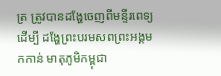ត្រ ត្រូវបានដង្ហែចេញពីមន្ទីរពេទ្យដើម្បី ដង្ហែព្រះបរមសពព្រះអង្គមកកាន់ មាតុភូមិកម្ពុជា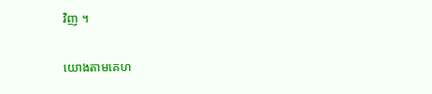វិញ ។

យោងតាមគេហ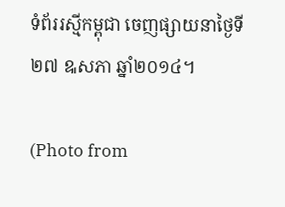ទំព័ររស្មីកម្ពុជា ចេញផ្សាយនាថ្ងៃទី២៧ ឩសភា ឆ្នាំ២០១៤។

(Photo from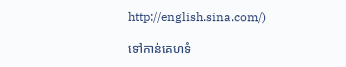http://english.sina.com/)

ទៅកាន់គេហទំ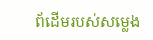ព័ដើមរបស់សម្លេង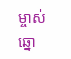ម្ចាស់ឆ្នោ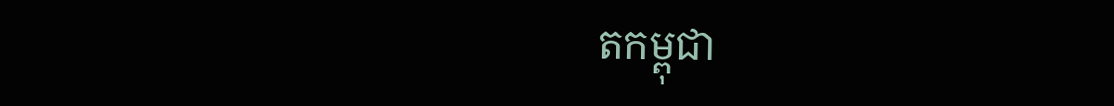តកម្ពុជា